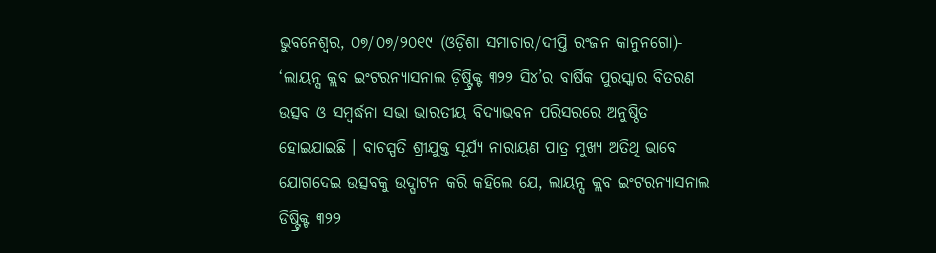ଭୁବନେଶ୍ୱର, ୦୭/୦୭/୨୦୧୯ (ଓଡ଼ିଶା ସମାଚାର/ଦୀପ୍ତି ରଂଜନ କାନୁନଗୋ)- ‘ଲାୟନ୍ସ କ୍ଲବ ଇଂଟରନ୍ୟାସନାଲ ଡ଼ିଷ୍ଟ୍ରିକ୍ଟ ୩୨୨ ସି୪’ର ବାର୍ଷିକ ପୁରସ୍କାର ବିତରଣ ଉତ୍ସବ ଓ ସମ୍ବର୍ଦ୍ଧନା ସଭା ଭାରତୀୟ ବିଦ୍ୟାଭବନ ପରିସରରେ ଅନୁଷ୍ଠିତ ହୋଇଯାଇଛି । ବାଚସ୍ପତି ଶ୍ରୀଯୁକ୍ତ ସୂର୍ଯ୍ୟ ନାରାୟଣ ପାତ୍ର ମୁଖ୍ୟ ଅତିଥି ଭାବେ ଯୋଗଦେଇ ଉତ୍ସବକୁ ଉଦ୍ଘାଟନ କରି କହିଲେ ଯେ, ଲାୟନ୍ସ କ୍ଲବ ଇଂଟରନ୍ୟାସନାଲ ଡିଷ୍ଟ୍ରିକ୍ଟ ୩୨୨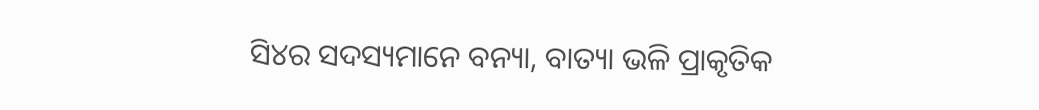ସି୪ର ସଦସ୍ୟମାନେ ବନ୍ୟା, ବାତ୍ୟା ଭଳି ପ୍ରାକୃତିକ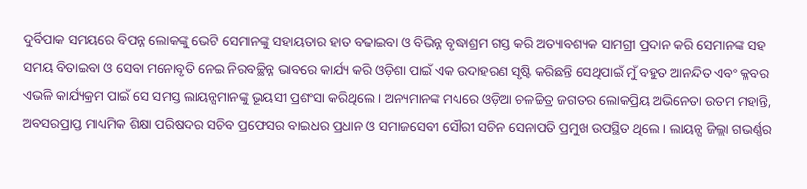ଦୁର୍ବିପାକ ସମୟରେ ବିପନ୍ନ ଲୋକଙ୍କୁ ଭେଟି ସେମାନଙ୍କୁ ସହାୟତାର ହାତ ବଢାଇବା ଓ ବିଭିନ୍ନ ବୃଦ୍ଧାଶ୍ରମ ଗସ୍ତ କରି ଅତ୍ୟାବଶ୍ୟକ ସାମଗ୍ରୀ ପ୍ରଦାନ କରି ସେମାନଙ୍କ ସହ ସମୟ ବିତାଇବା ଓ ସେବା ମନୋବୃତି ନେଇ ନିରବଚ୍ଛିନ୍ନ ଭାବରେ କାର୍ଯ୍ୟ କରି ଓଡ଼ିଶା ପାଇଁ ଏକ ଉଦାହରଣ ସୃଷ୍ଟି କରିଛନ୍ତି ସେଥିପାଇଁ ମୁଁ ବହୁତ ଆନନ୍ଦିତ ଏବଂ କ୍ଳବର ଏଭଳି କାର୍ଯ୍ୟକ୍ରମ ପାଇଁ ସେ ସମସ୍ତ ଲାୟନ୍ସମାନଙ୍କୁ ଭୂୟସୀ ପ୍ରଶଂସା କରିଥିଲେ । ଅନ୍ୟମାନଙ୍କ ମଧ୍ୟରେ ଓଡ଼ିଆ ଚଳଚ୍ଚିତ୍ର ଜଗତର ଲୋକପ୍ରିୟ ଅଭିନେତା ଉତମ ମହାନ୍ତି, ଅବସରପ୍ରାପ୍ତ ମାଧ୍ୟମିକ ଶିକ୍ଷା ପରିଷଦର ସଚିବ ପ୍ରଫେସର ବାଇଧର ପ୍ରଧାନ ଓ ସମାଜସେବୀ ସୌରୀ ସଚିନ ସେନାପତି ପ୍ରମୁଖ ଉପସ୍ଥିତ ଥିଲେ । ଲାୟନ୍ସ ଜିଲ୍ଲା ଗଭର୍ଣ୍ଣର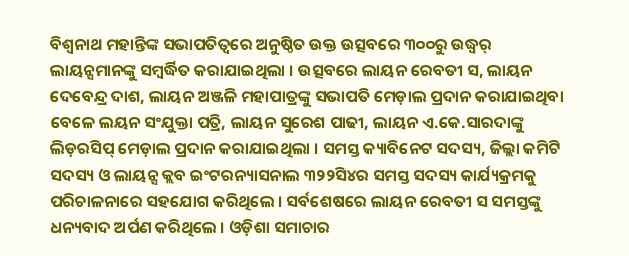ବିଶ୍ୱନାଥ ମହାନ୍ତିଙ୍କ ସଭାପତିତ୍ୱରେ ଅନୁଷ୍ଠିତ ଉକ୍ତ ଉତ୍ସବରେ ୩୦୦ରୁ ଉଦ୍ଧ୍ୱର୍ ଲାୟନ୍ସମାନଙ୍କୁ ସମ୍ବର୍ଦ୍ଧିତ କରାଯାଇଥିଲା । ଉତ୍ସବରେ ଲାୟନ ରେବତୀ ସ, ଲାୟନ ଦେବେନ୍ଦ୍ର ଦାଶ, ଲାୟନ ଅଞ୍ଜଳି ମହାପାତ୍ରଙ୍କୁ ସଭାପତି ମେଡ଼ାଲ ପ୍ରଦାନ କରାଯାଇଥିବା ବେଳେ ଲୟନ ସଂଯୁକ୍ତା ପତ୍ରି, ଲାୟନ ସୁରେଶ ପାଢୀ, ଲାୟନ ଏ.କେ.ସାରଦାଙ୍କୁ ଲିଡ଼ରସିପ୍ ମେଡ଼ାଲ ପ୍ରଦାନ କରାଯାଇଥିଲା । ସମସ୍ତ କ୍ୟାବିନେଟ ସଦସ୍ୟ, ଜିଲ୍ଲା କମିଟି ସଦସ୍ୟ ଓ ଲାୟନ୍ସ କ୍ଲବ ଇଂଟରନ୍ୟାସନାଲ ୩୨୨ସି୪ର ସମସ୍ତ ସଦସ୍ୟ କାର୍ଯ୍ୟକ୍ରମକୁ ପରିଚାଳନାରେ ସହଯୋଗ କରିଥିଲେ । ସର୍ବଶେଷରେ ଲାୟନ ରେବତୀ ସ ସମସ୍ତଙ୍କୁ ଧନ୍ୟବାଦ ଅର୍ପଣ କରିଥିଲେ । ଓଡ଼ିଶା ସମାଚାର